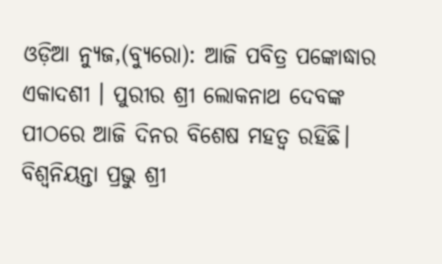ଓଡ଼ିଆ ନ୍ୟୁଜ,(ବ୍ୟୁରୋ): ଆଜି ପବିତ୍ର ପଙ୍କୋଦ୍ଧାର ଏକାଦଶୀ । ପୁରୀର ଶ୍ରୀ ଲୋକନାଥ ଦେବଙ୍କ ପୀଠରେ ଆଜି ଦିନର ବିଶେଷ ମହତ୍ୱ ରହିଛି। ବିଶ୍ୱନିୟନ୍ତା ପ୍ରଭୁ ଶ୍ରୀ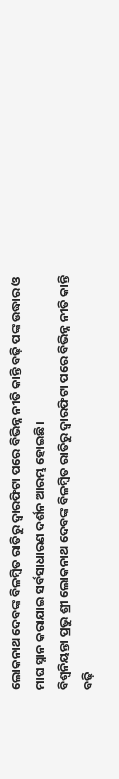ଲୋକନାଥ ଦେବଙ୍କ ବିଳମ୍ୱିତ ରାତିରୁ ଦ୍ୱାରଫିଟା ପରେ ବିଭିନ୍ନ ନୀତି କାନ୍ତି ବଢ଼ି ପଙ୍କ ଉଦ୍ଧାର ଓ ମାଘ ସ୍ନାନ କରାଯାଇ ସର୍ବସାଧାରଣ ଦର୍ଶନ ଆରମ୍ଭ ହୋଇଛି।
ବିଶ୍ୱନିୟନ୍ତା ପ୍ରଭୁ ଶ୍ରୀ ଲୋକନାଥ ଦେବଙ୍କ ବିଳମ୍ୱିତ ରାତିରୁ ଦ୍ୱାରଫିଟା ପରେ ବିଭିନ୍ନ ନୀତି କାନ୍ତି ବଢ଼ି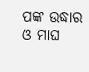ପଙ୍କ ଉଦ୍ଧାର ଓ ମାଘ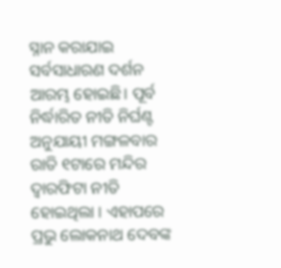ସ୍ନାନ କରାଯାଇ ସର୍ବସାଧାରଣ ଦର୍ଶନ ଆରମ୍ଭ ହୋଇଛି। ପୂର୍ବ ନିର୍ଦ୍ଧାରିତ ନୀତି ନିର୍ଘଣ୍ଟ ଅନୁଯାୟୀ ମଙ୍ଗଳବାର ରାତି ୧ଟାରେ ମନ୍ଦିର ଦ୍ଵାରଫିଟା ନୀତି ହୋଇଥିଲା । ଏହାପରେ ପ୍ରଭୁ ଲୋକନାଥ ଦେବଙ୍କ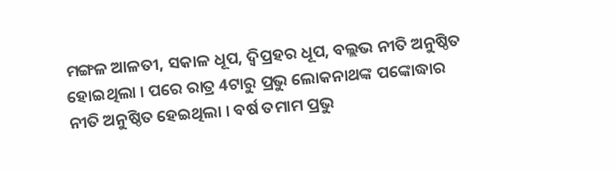ମଙ୍ଗଳ ଆଳତୀ, ସକାଳ ଧୂପ, ଦ୍ଵିପ୍ରହର ଧୂପ, ବଲ୍ଲଭ ନୀତି ଅନୁଷ୍ଠିତ ହୋଇଥିଲା । ପରେ ରାତ୍ର 4ଟାରୁ ପ୍ରଭୁ ଲୋକନାଥଙ୍କ ପଙ୍କୋଦ୍ଧାର ନୀତି ଅନୁଷ୍ଠିତ ହେଇଥିଲା । ବର୍ଷ ତମାମ ପ୍ରଭୁ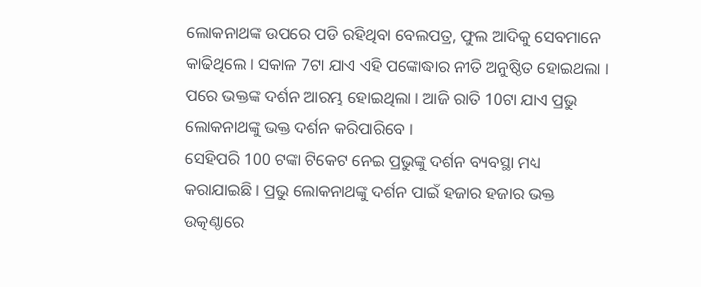ଲୋକନାଥଙ୍କ ଉପରେ ପଡି ରହିଥିବା ବେଲପତ୍ର, ଫୁଲ ଆଦିକୁ ସେବମାନେ କାଢିଥିଲେ । ସକାଳ 7ଟା ଯାଏ ଏହି ପଙ୍କୋଦ୍ଧାର ନୀତି ଅନୁଷ୍ଠିତ ହୋଇଥଲା । ପରେ ଭକ୍ତଙ୍କ ଦର୍ଶନ ଆରମ୍ଭ ହୋଇଥିଲା । ଆଜି ରାତି 10ଟା ଯାଏ ପ୍ରଭୁ ଲୋକନାଥଙ୍କୁ ଭକ୍ତ ଦର୍ଶନ କରିପାରିବେ ।
ସେହିପରି 100 ଟଙ୍କା ଟିକେଟ ନେଇ ପ୍ରଭୁଙ୍କୁ ଦର୍ଶନ ବ୍ୟବସ୍ଥା ମଧ୍ୟ କରାଯାଇଛି । ପ୍ରଭୁ ଲୋକନାଥଙ୍କୁ ଦର୍ଶନ ପାଇଁ ହଜାର ହଜାର ଭକ୍ତ ଉତ୍କଣ୍ଠାରେ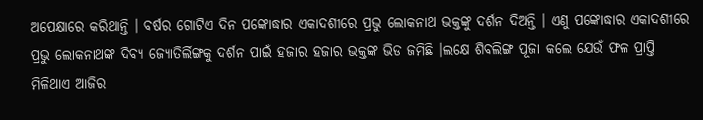ଅପେକ୍ଷାରେ କରିଥାନ୍ତି । ବର୍ଷର ଗୋଟିଏ ଦିନ ପଙ୍କୋଦ୍ଧାର ଏକାଦଶୀରେ ପ୍ରଭୁ ଲୋକନାଥ ଭକ୍ତଙ୍କୁ ଦର୍ଶନ ଦିଅନ୍ତି । ଏଣୁ ପଙ୍କୋଦ୍ଧାର ଏକାଦଶୀରେ ପ୍ରଭୁ ଲୋକନାଥଙ୍କ ଦିବ୍ୟ ଜ୍ୟୋତିର୍ଲିଙ୍ଗକୁ ଦର୍ଶନ ପାଇଁ ହଜାର ହଜାର ଭକ୍ତଙ୍କ ଭିଡ ଜମିଛି ।ଲକ୍ଷେ ଶିବଲିଙ୍ଗ ପୂଜା କଲେ ଯେଉଁ ଫଳ ପ୍ରାପ୍ତି ମିଳିଥାଏ ଆଜିର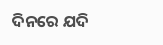ଦିନରେ ଯଦି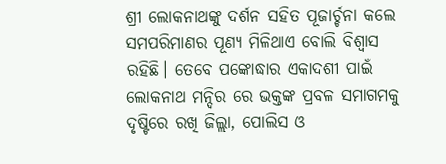ଶ୍ରୀ ଲୋକନାଥଙ୍କୁ ଦର୍ଶନ ସହିତ ପୂଜାର୍ଚ୍ଚନା କଲେ ସମପରିମାଣର ପୂଣ୍ୟ ମିଳିଥାଏ ବୋଲି ବିଶ୍ୱାସ ରହିଛି। ତେବେ ପଙ୍କୋଦ୍ଧାର ଏକାଦଶୀ ପାଇଁ ଲୋକନାଥ ମନ୍ଦିର ରେ ଭକ୍ତଙ୍କ ପ୍ରବଳ ସମାଗମକୁ ଦୃଷ୍ଟିରେ ରଖି ଜିଲ୍ଲା, ପୋଲିସ ଓ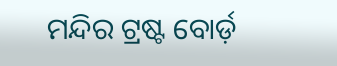ମନ୍ଦିର ଟ୍ରଷ୍ଟ ବୋର୍ଡ଼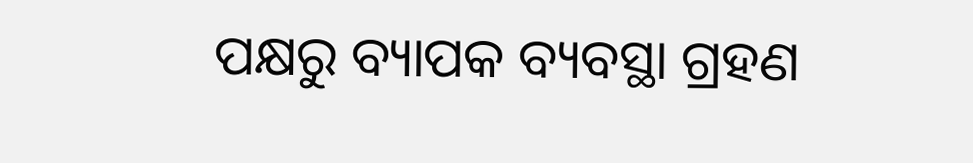ପକ୍ଷରୁ ବ୍ୟାପକ ବ୍ୟବସ୍ଥା ଗ୍ରହଣ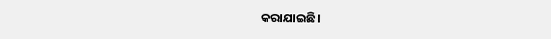କରାଯାଇଛି।